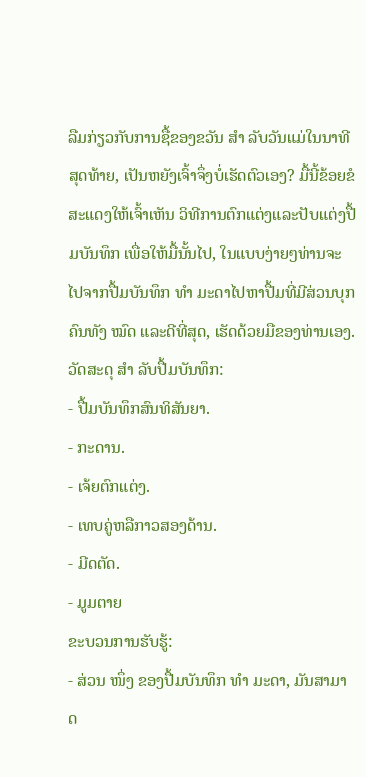ລືມກ່ຽວກັບການຊື້ຂອງຂວັນ ສຳ ລັບວັນແມ່ໃນນາທີສຸດທ້າຍ, ເປັນຫຍັງເຈົ້າຈຶ່ງບໍ່ເຮັດຕົວເອງ? ມື້ນີ້ຂ້ອຍຂໍສະແດງໃຫ້ເຈົ້າເຫັນ ວິທີການຕົກແຕ່ງແລະປັບແຕ່ງປື້ມບັນທຶກ ເພື່ອໃຫ້ມື້ນັ້ນໄປ, ໃນແບບງ່າຍໆທ່ານຈະໄປຈາກປື້ມບັນທຶກ ທຳ ມະດາໄປຫາປື້ມທີ່ມີສ່ວນບຸກຄົນທັງ ໝົດ ແລະດີທີ່ສຸດ, ເຮັດດ້ວຍມືຂອງທ່ານເອງ.
ວັດສະດຸ ສຳ ລັບປື້ມບັນທຶກ:
- ປື້ມບັນທຶກສົນທິສັນຍາ.
- ກະດານ.
- ເຈ້ຍຕົກແຕ່ງ.
- ເທບຄູ່ຫລືກາວສອງດ້ານ.
- ມີດຕັດ.
- ມູມຕາຍ
ຂະບວນການຮັບຮູ້:
- ສ່ວນ ໜຶ່ງ ຂອງປື້ມບັນທຶກ ທຳ ມະດາ, ມັນສາມາດ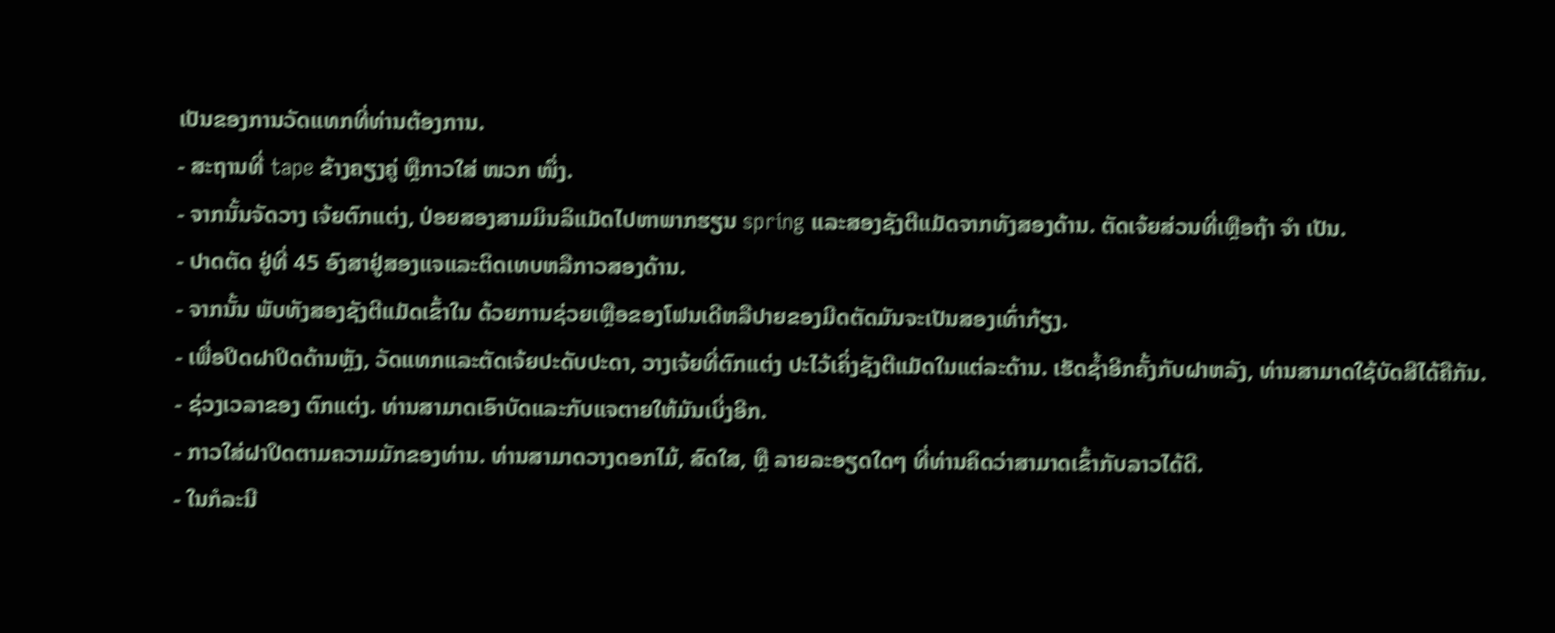ເປັນຂອງການວັດແທກທີ່ທ່ານຕ້ອງການ.
- ສະຖານທີ່ tape ຂ້າງຄຽງຄູ່ ຫຼືກາວໃສ່ ໜວກ ໜຶ່ງ.
- ຈາກນັ້ນຈັດວາງ ເຈ້ຍຕົກແຕ່ງ, ປ່ອຍສອງສາມມິນລິແມັດໄປຫາພາກຮຽນ spring ແລະສອງຊັງຕີແມັດຈາກທັງສອງດ້ານ. ຕັດເຈ້ຍສ່ວນທີ່ເຫຼືອຖ້າ ຈຳ ເປັນ.
- ປາດຕັດ ຢູ່ທີ່ 45 ອົງສາຢູ່ສອງແຈແລະຕິດເທບຫລືກາວສອງດ້ານ.
- ຈາກນັ້ນ ພັບທັງສອງຊັງຕີແມັດເຂົ້າໃນ ດ້ວຍການຊ່ວຍເຫຼືອຂອງໂຟນເດີຫລືປາຍຂອງມີດຕັດມັນຈະເປັນສອງເທົ່າກ້ຽງ.
- ເພື່ອປິດຝາປິດດ້ານຫຼັງ, ວັດແທກແລະຕັດເຈ້ຍປະດັບປະດາ, ວາງເຈ້ຍທີ່ຕົກແຕ່ງ ປະໄວ້ເຄິ່ງຊັງຕີແມັດໃນແຕ່ລະດ້ານ. ເຮັດຊ້ຳອີກຄັ້ງກັບຝາຫລັງ, ທ່ານສາມາດໃຊ້ບັດສີໄດ້ຄືກັນ.
- ຊ່ວງເວລາຂອງ ຕົກແຕ່ງ. ທ່ານສາມາດເອົາບັດແລະກັບແຈຕາຍໃຫ້ມັນເບິ່ງອີກ.
- ກາວໃສ່ຝາປິດຕາມຄວາມມັກຂອງທ່ານ. ທ່ານສາມາດວາງດອກໄມ້, ສົດໃສ, ຫຼື ລາຍລະອຽດໃດໆ ທີ່ທ່ານຄິດວ່າສາມາດເຂົ້າກັບລາວໄດ້ດີ.
- ໃນກໍລະນີ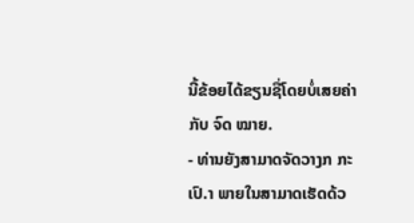ນີ້ຂ້ອຍໄດ້ຂຽນຊື່ໂດຍບໍ່ເສຍຄ່າກັບ ຈົດ ໝາຍ.
- ທ່ານຍັງສາມາດຈັດວາງກ ກະເປົ.າ ພາຍໃນສາມາດເຮັດດ້ວ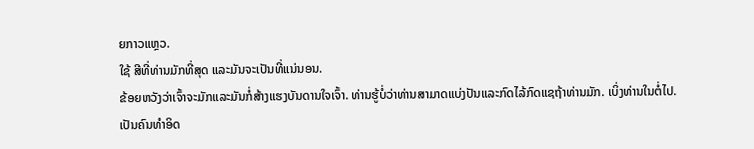ຍກາວແຫຼວ.
ໃຊ້ ສີທີ່ທ່ານມັກທີ່ສຸດ ແລະມັນຈະເປັນທີ່ແນ່ນອນ.
ຂ້ອຍຫວັງວ່າເຈົ້າຈະມັກແລະມັນກໍ່ສ້າງແຮງບັນດານໃຈເຈົ້າ. ທ່ານຮູ້ບໍ່ວ່າທ່ານສາມາດແບ່ງປັນແລະກົດໄລ້ກົດແຊຖ້າທ່ານມັກ. ເບິ່ງທ່ານໃນຕໍ່ໄປ.
ເປັນຄົນທໍາອິດ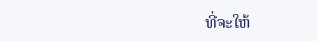ທີ່ຈະໃຫ້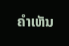ຄໍາເຫັນ